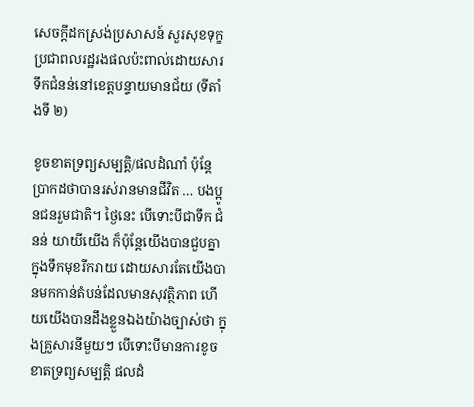សេចក្តីដកស្រង់ប្រសាសន៍ សួរសុខទុក្ខប្រជាពលរដ្ឋរងផលប៉ះពាល់ដោយសារទឹកជំនន់នៅខេត្តបន្ទាយមានជ័យ (ទីតាំងទី ២)

ខូចខាតទ្រព្យសម្បត្តិ/ផលដំណាំ ប៉ុន្តែប្រាកដថាបានរស់រានមានជីវិត … បងប្អូនជនរួមជាតិ។ ថ្ងៃនេះ បើទោះបីជាទឹក ជំនន់ យាយីយើង ក៏ប៉ុន្តែយើងបានជួបគ្នាក្នុងទឹកមុខរីករាយ ដោយសារតែយើងបានមកកាន់តំបន់ដែលមានសុវត្ថិភាព ហើយយើងបានដឹងខ្លួនឯងយ៉ាងច្បាស់ថា ក្នុងគ្រួសារនីមួយៗ បើទោះបីមានការខូចខាតទ្រព្យសម្បត្តិ ផលដំ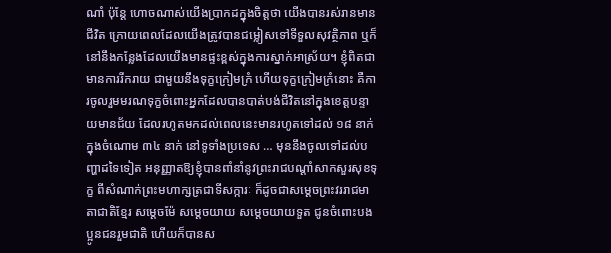ណាំ ប៉ុន្តែ ហោចណាស់យើងប្រាកដក្នុងចិត្តថា យើងបានរស់រានមានជីវិត ក្រោយពេលដែលយើងត្រូវបានជម្លៀសទៅទីទួលសុវត្ថិភាព ឬក៏នៅនឹងកន្លែងដែលយើងមានផ្ទះខ្ពស់ក្នុងការស្នាក់អាស្រ័យ។ ខ្ញុំពិតជាមានការរីករាយ ជាមួយនឹងទុក្ខក្រៀមក្រំ ហើយទុក្ខក្រៀមក្រំនោះ គឺការចូលរួមមរណទុក្ខចំពោះអ្នកដែលបានបាត់បង់ជីវិតនៅក្នុងខេត្តបន្ទាយមានជ័យ ដែលរហូតមកដល់ពេលនេះមានរហូតទៅដល់ ១៨ នាក់ ក្នុងចំណោម ៣៤ នាក់ នៅទូទាំងប្រទេស … មុននឹងចូលទៅដល់បញ្ហាដទៃទៀត អនុញ្ញាតឱ្យខ្ញុំបានពាំនាំនូវព្រះរាជបណ្ដាំសាកសួរសុខទុក្ខ ពីសំណាក់ព្រះមហាក្សត្រជាទីសក្ការៈ ក៏ដូចជាសម្ដេចព្រះវររាជមាតាជាតិខ្មែរ សម្ដេចម៉ែ សម្ដេចយាយ សម្ដេចយាយទួត ជូនចំពោះបងប្អូនជនរួមជាតិ ហើយក៏បានស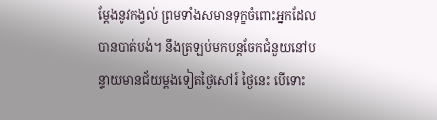ម្ដែងនូវកង្វល់ ព្រមទាំងសមានទុក្ខចំពោះអ្នកដែលបានបាត់បង់។ នឹងត្រឡប់មកបន្តចែកជំនួយនៅបន្ទាយមានជ័យម្ដងទៀតថ្ងៃសៅរ៍ ថ្ងៃនេះ បើទោះ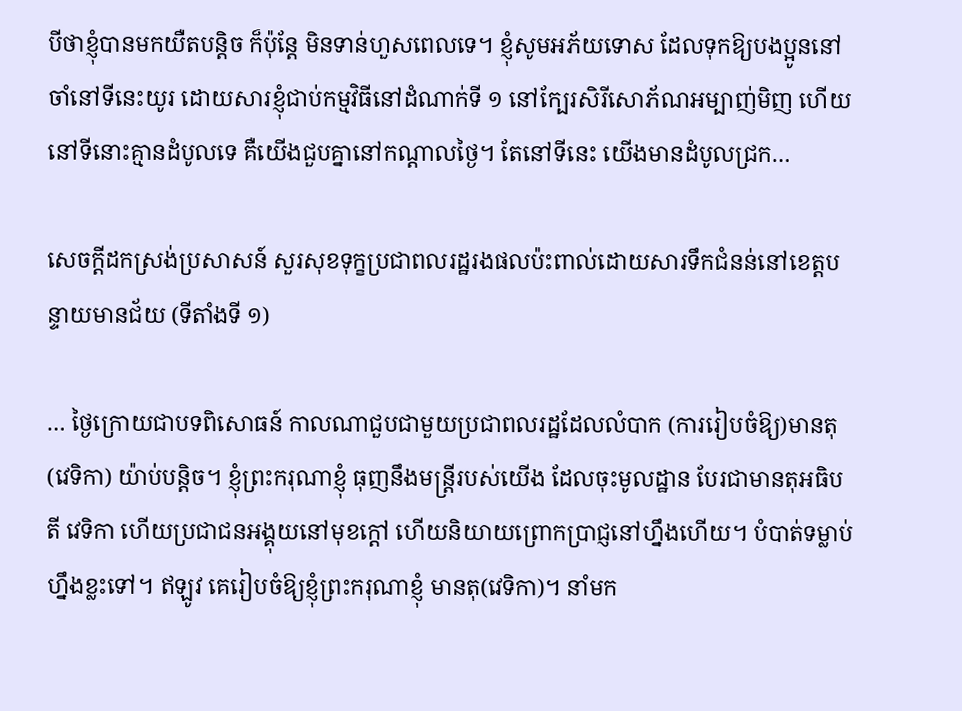បីថាខ្ញុំបានមកយឺតបន្តិច ក៏ប៉ុន្តែ មិនទាន់ហួសពេលទេ។ ខ្ញុំសូមអភ័យទោស ដែលទុកឱ្យបងប្អូននៅចាំនៅទីនេះយូរ ដោយសារខ្ញុំជាប់កម្មវិធីនៅដំណាក់ទី ១ នៅក្បែរសិរីសោភ័ណអម្បាញ់មិញ ហើយនៅទីនោះគ្មានដំបូលទេ គឺយើងជួបគ្នានៅកណ្ដាលថ្ងៃ។ តែនៅទីនេះ យើងមានដំបូលជ្រក…

សេចក្តីដកស្រង់ប្រសាសន៍ សួរសុខទុក្ខប្រជាពលរដ្ឋរងផលប៉ះពាល់ដោយសារទឹកជំនន់នៅខេត្តបន្ទាយមានជ័យ (ទីតាំងទី ១)

… ថ្ងៃក្រោយជាបទពិសោធន៍ កាលណាជួបជាមួយប្រជាពលរដ្ឋដែលលំបាក (ការរៀបចំឱ្យ)មានតុ(វេទិកា) យ៉ាប់បន្តិច។ ខ្ញុំព្រះករុណាខ្ញុំ ធុញនឹងមន្ត្រីរបស់យើង ដែលចុះមូលដ្ឋាន បែរជាមានតុអធិបតី វេទិកា ហើយប្រជាជនអង្គុយនៅមុខក្តៅ ហើយនិយាយព្រោកប្រាជ្ញនៅហ្នឹងហើយ។ បំបាត់ទម្លាប់ហ្នឹងខ្លះទៅ។ ឥឡូវ គេរៀបចំឱ្យខ្ញុំព្រះករុណាខ្ញុំ មានតុ(វេទិកា)។ នាំមក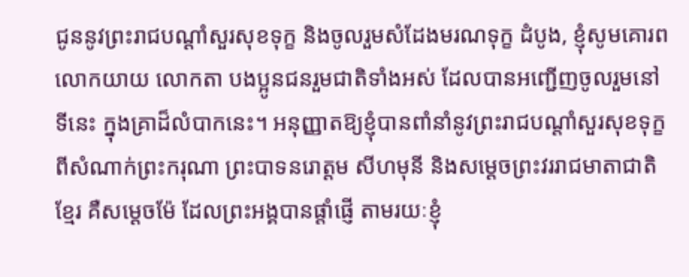ជូននូវព្រះរាជបណ្ដាំសួរសុខទុក្ខ និងចូលរួមសំដែងមរណទុក្ខ ដំបូង, ខ្ញុំសូមគោរព លោកយាយ លោកតា បងប្អូនជនរួមជាតិទាំងអស់ ដែលបានអញ្ជើញចូលរួមនៅទីនេះ ក្នុងគ្រាដ៏លំបាកនេះ។ អនុញ្ញាតឱ្យខ្ញុំបានពាំនាំនូវព្រះរាជបណ្ដាំសួរសុខទុក្ខពីសំណាក់ព្រះករុណា ព្រះបាទនរោត្តម សីហមុនី និងសម្ដេចព្រះវររាជមាតាជាតិខ្មែរ គឺសម្ដេចម៉ែ ដែលព្រះអង្គបានផ្ដាំផ្ញើ តាមរយៈខ្ញុំ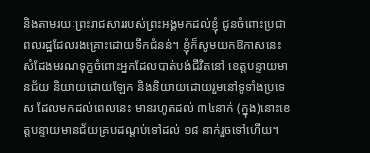និងតាមរយៈព្រះរាជសាររបស់ព្រះអង្គមកដល់ខ្ញុំ ជូនចំពោះប្រជាពលរដ្ឋដែលរងគ្រោះដោយទឹកជំនន់។ ខ្ញុំក៏សូមយកឱកាសនេះ សំដែងមរណទុក្ខចំពោះអ្នកដែលបាត់បង់ជីវិតនៅ ខេត្តបន្ទាយមានជ័យ និយាយដោយឡែក និងនិយាយដោយរួមនៅទូទាំងប្រទេស ដែលមកដល់ពេលនេះ មានរហូតដល់ ៣៤នាក់ (ក្នុង)នោះខេត្តបន្ទាយមានជ័យគ្របដណ្ដប់ទៅដល់ ១៨ នាក់រួចទៅហើយ។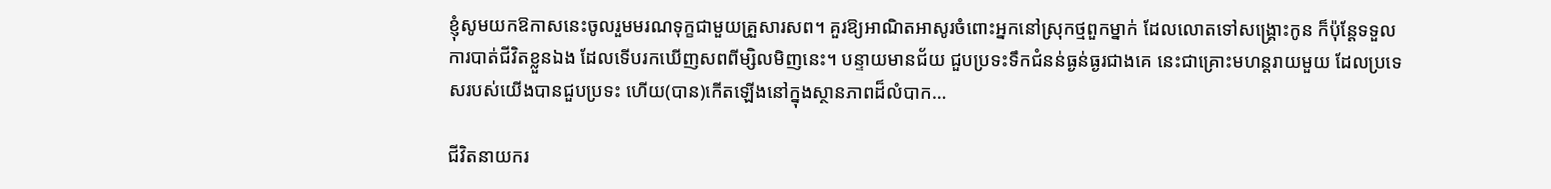ខ្ញុំសូមយកឱកាសនេះចូលរួមមរណទុក្ខជាមួយគ្រួសារសព។ គួរឱ្យអាណិតអាសូរចំពោះអ្នកនៅស្រុកថ្មពួកម្នាក់ ដែលលោតទៅសង្គ្រោះកូន ក៏ប៉ុន្តែទទួលការបាត់ជីវិតខ្លួនឯង ដែលទើបរកឃើញសពពីម្សិលមិញនេះ។ បន្ទាយមានជ័យ ជួបប្រទះទឹកជំនន់ធ្ងន់ធ្ងរជាងគេ នេះជាគ្រោះមហន្តរាយមួយ ដែលប្រទេសរបស់យើងបានជួបប្រទះ ហើយ(បាន)កើតឡើងនៅក្នុងស្ថានភាពដ៏លំបាក…

ជីវិតនាយករ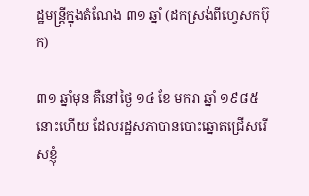ដ្ឋមន្ត្រីក្នុងតំណែង ៣១ ឆ្នាំ (ដកស្រង់ពីហ្វេសកប៊ុក)

៣១ ឆ្នាំមុន គឺនៅថ្ងៃ ១៤ ខែ មករា ឆ្នាំ ១៩៨៥ នោះហើយ ដែលរដ្ឋសភាបានបោះឆ្នោតជ្រើសរើសខ្ញុំ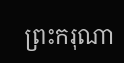ព្រះករុណា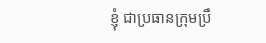ខ្ញុំ ជាប្រធានក្រុមប្រឹ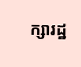ក្សារដ្ឋ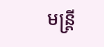មន្ត្រី